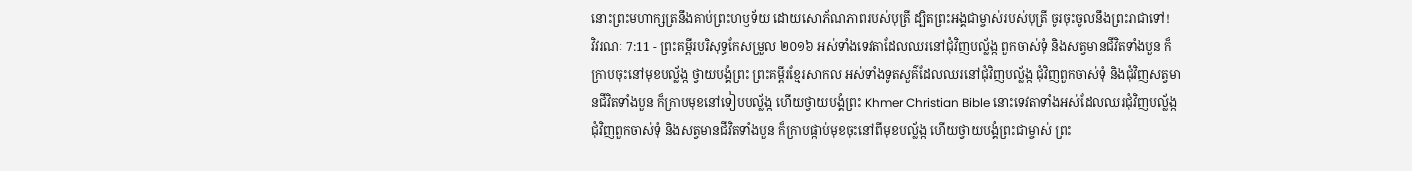នោះព្រះមហាក្សត្រនឹងគាប់ព្រះហឫទ័យ ដោយសោភ័ណភាពរបស់បុត្រី ដ្បិតព្រះអង្គជាម្ចាស់របស់បុត្រី ចូរចុះចូលនឹងព្រះរាជាទៅ!
វិវរណៈ 7:11 - ព្រះគម្ពីរបរិសុទ្ធកែសម្រួល ២០១៦ អស់ទាំងទេវតាដែលឈរនៅជុំវិញបល្ល័ង្ក ពួកចាស់ទុំ និងសត្វមានជីវិតទាំងបួន ក៏ក្រាបចុះនៅមុខបល្ល័ង្ក ថ្វាយបង្គំព្រះ ព្រះគម្ពីរខ្មែរសាកល អស់ទាំងទូតសួគ៌ដែលឈរនៅជុំវិញបល្ល័ង្ក ជុំវិញពួកចាស់ទុំ និងជុំវិញសត្វមានជីវិតទាំងបួន ក៏ក្រាបមុខនៅទៀបបល្ល័ង្ក ហើយថ្វាយបង្គំព្រះ Khmer Christian Bible នោះទេវតាទាំងអស់ដែលឈរជុំវិញបល្ល័ង្ក ជុំវិញពួកចាស់ទុំ និងសត្វមានជីវិតទាំងបួន ក៏ក្រាបផ្កាប់មុខចុះនៅពីមុខបល្ល័ង្ក ហើយថ្វាយបង្គំព្រះជាម្ចាស់ ព្រះ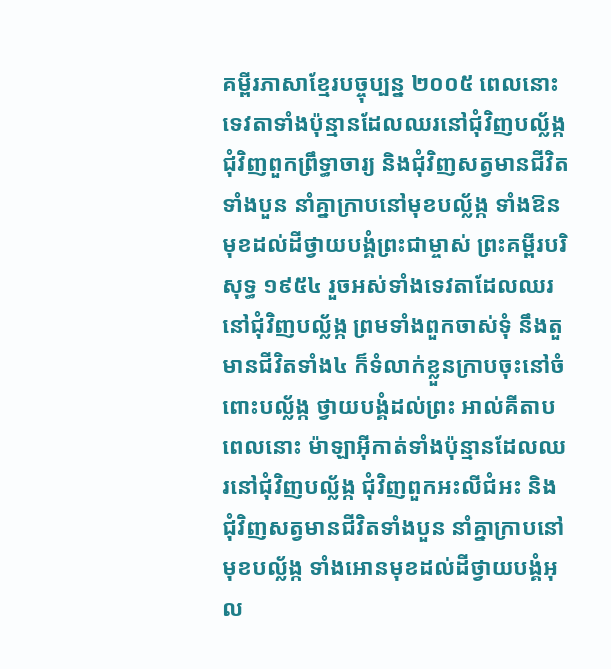គម្ពីរភាសាខ្មែរបច្ចុប្បន្ន ២០០៥ ពេលនោះ ទេវតាទាំងប៉ុន្មានដែលឈរនៅជុំវិញបល្ល័ង្ក ជុំវិញពួកព្រឹទ្ធាចារ្យ និងជុំវិញសត្វមានជីវិតទាំងបួន នាំគ្នាក្រាបនៅមុខបល្ល័ង្ក ទាំងឱនមុខដល់ដីថ្វាយបង្គំព្រះជាម្ចាស់ ព្រះគម្ពីរបរិសុទ្ធ ១៩៥៤ រួចអស់ទាំងទេវតាដែលឈរនៅជុំវិញបល្ល័ង្ក ព្រមទាំងពួកចាស់ទុំ នឹងតួមានជីវិតទាំង៤ ក៏ទំលាក់ខ្លួនក្រាបចុះនៅចំពោះបល្ល័ង្ក ថ្វាយបង្គំដល់ព្រះ អាល់គីតាប ពេលនោះ ម៉ាឡាអ៊ីកាត់ទាំងប៉ុន្មានដែលឈរនៅជុំវិញបល្ល័ង្ក ជុំវិញពួកអះលីជំអះ និងជុំវិញសត្វមានជីវិតទាំងបួន នាំគ្នាក្រាបនៅមុខបល្ល័ង្ក ទាំងអោនមុខដល់ដីថ្វាយបង្គំអុល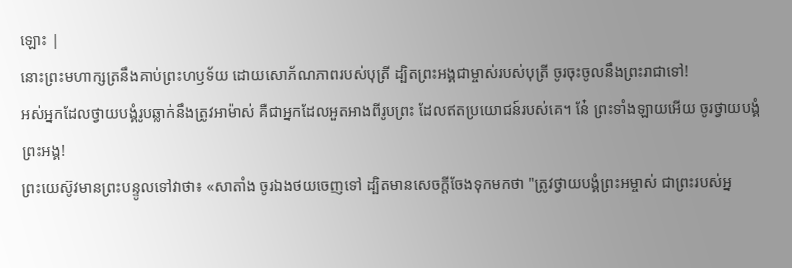ឡោះ |
នោះព្រះមហាក្សត្រនឹងគាប់ព្រះហឫទ័យ ដោយសោភ័ណភាពរបស់បុត្រី ដ្បិតព្រះអង្គជាម្ចាស់របស់បុត្រី ចូរចុះចូលនឹងព្រះរាជាទៅ!
អស់អ្នកដែលថ្វាយបង្គំរូបឆ្លាក់នឹងត្រូវអាម៉ាស់ គឺជាអ្នកដែលអួតអាងពីរូបព្រះ ដែលឥតប្រយោជន៍របស់គេ។ នែ៎ ព្រះទាំងឡាយអើយ ចូរថ្វាយបង្គំព្រះអង្គ!
ព្រះយេស៊ូវមានព្រះបន្ទូលទៅវាថា៖ «សាតាំង ចូរឯងថយចេញទៅ ដ្បិតមានសេចក្តីចែងទុកមកថា "ត្រូវថ្វាយបង្គំព្រះអម្ចាស់ ជាព្រះរបស់អ្ន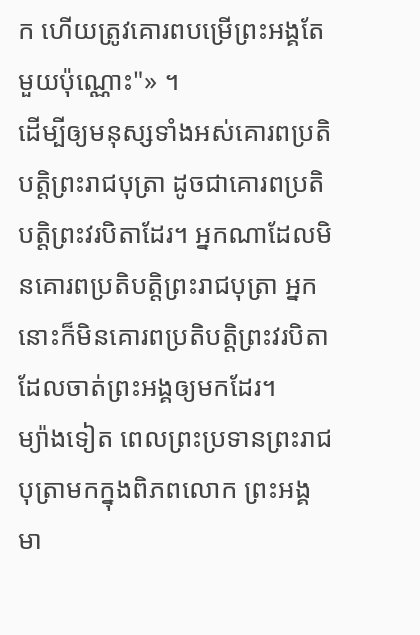ក ហើយត្រូវគោរពបម្រើព្រះអង្គតែមួយប៉ុណ្ណោះ"» ។
ដើម្បីឲ្យមនុស្សទាំងអស់គោរពប្រតិបត្តិព្រះរាជបុត្រា ដូចជាគោរពប្រតិបត្តិព្រះវរបិតាដែរ។ អ្នកណាដែលមិនគោរពប្រតិបត្តិព្រះរាជបុត្រា អ្នកនោះក៏មិនគោរពប្រតិបត្តិព្រះវរបិតា ដែលចាត់ព្រះអង្គឲ្យមកដែរ។
ម្យ៉ាងទៀត ពេលព្រះប្រទានព្រះរាជបុត្រាមកក្នុងពិភពលោក ព្រះអង្គមា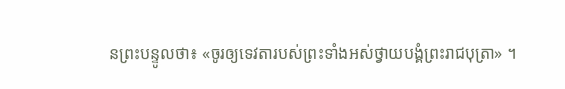នព្រះបន្ទូលថា៖ «ចូរឲ្យទេវតារបស់ព្រះទាំងអស់ថ្វាយបង្គំព្រះរាជបុត្រា» ។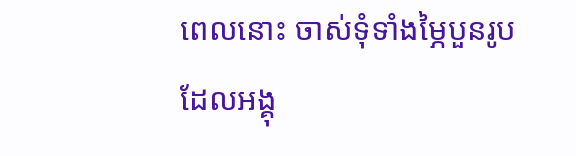ពេលនោះ ចាស់ទុំទាំងម្ភៃបួនរូប ដែលអង្គុ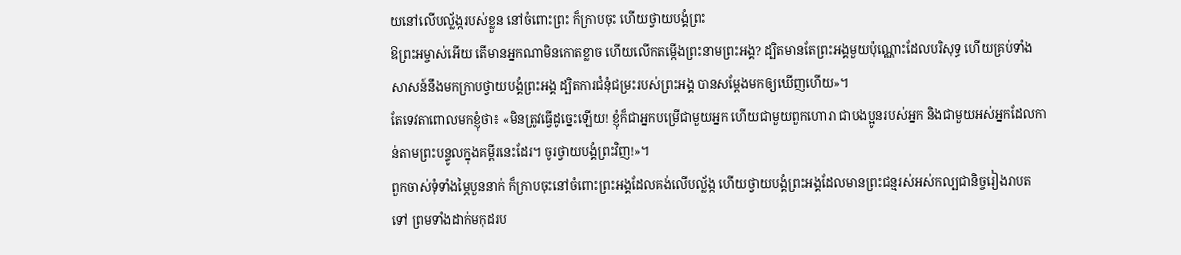យនៅលើបល្ល័ង្ករបស់ខ្លួន នៅចំពោះព្រះ ក៏ក្រាបចុះ ហើយថ្វាយបង្គំព្រះ
ឱព្រះអម្ចាស់អើយ តើមានអ្នកណាមិនកោតខ្លាច ហើយលើកតម្កើងព្រះនាមព្រះអង្គ? ដ្បិតមានតែព្រះអង្គមួយប៉ុណ្ណោះដែលបរិសុទ្ធ ហើយគ្រប់ទាំងសាសន៍នឹងមកក្រាបថ្វាយបង្គំព្រះអង្គ ដ្បិតការជំនុំជម្រះរបស់ព្រះអង្គ បានសម្តែងមកឲ្យឃើញហើយ»។
តែទេវតាពោលមកខ្ញុំថា៖ «មិនត្រូវធ្វើដូច្នេះឡើយ! ខ្ញុំក៏ជាអ្នកបម្រើជាមួយអ្នក ហើយជាមួយពួកហោរា ជាបងប្អូនរបស់អ្នក និងជាមួយអស់អ្នកដែលកាន់តាមព្រះបន្ទូលក្នុងគម្ពីរនេះដែរ។ ចូរថ្វាយបង្គំព្រះវិញ!»។
ពួកចាស់ទុំទាំងម្ភៃបួននាក់ ក៏ក្រាបចុះនៅចំពោះព្រះអង្គដែលគង់លើបល្ល័ង្ក ហើយថ្វាយបង្គំព្រះអង្គដែលមានព្រះជន្មរស់អស់កល្បជានិច្ចរៀងរាបតទៅ ព្រមទាំងដាក់មកុដរប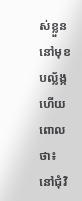ស់ខ្លួននៅមុខបល្ល័ង្ក ហើយពោលថា៖
នៅជុំវិ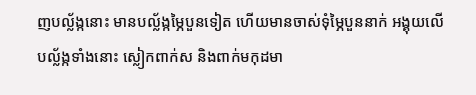ញបល្ល័ង្កនោះ មានបល្ល័ង្កម្ភៃបួនទៀត ហើយមានចាស់ទុំម្ភៃបួននាក់ អង្គុយលើបល្ល័ង្កទាំងនោះ ស្លៀកពាក់ស និងពាក់មកុដមា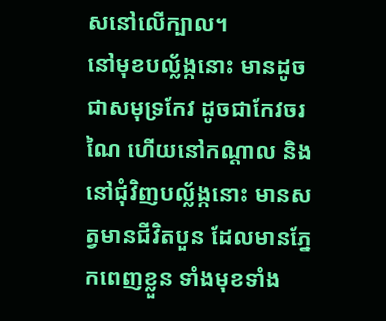សនៅលើក្បាល។
នៅមុខបល្ល័ង្កនោះ មានដូចជាសមុទ្រកែវ ដូចជាកែវចរណៃ ហើយនៅកណ្ដាល និងនៅជុំវិញបល្ល័ង្កនោះ មានសត្វមានជីវិតបួន ដែលមានភ្នែកពេញខ្លួន ទាំងមុខទាំង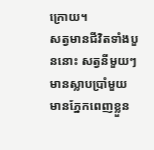ក្រោយ។
សត្វមានជីវិតទាំងបួននោះ សត្វនីមួយៗមានស្លាបប្រាំមួយ មានភ្នែកពេញខ្លួន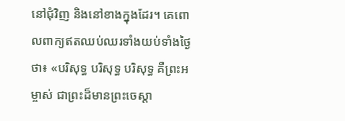នៅជុំវិញ និងនៅខាងក្នុងដែរ។ គេពោលពាក្យឥតឈប់ឈរទាំងយប់ទាំងថ្ងៃថា៖ «បរិសុទ្ធ បរិសុទ្ធ បរិសុទ្ធ គឺព្រះអម្ចាស់ ជាព្រះដ៏មានព្រះចេស្តា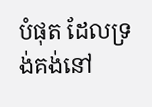បំផុត ដែលទ្រង់គង់នៅ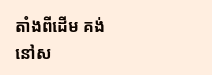តាំងពីដើម គង់នៅស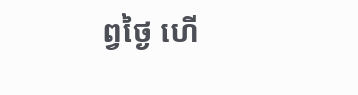ព្វថ្ងៃ ហើ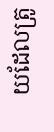យដែលត្រូ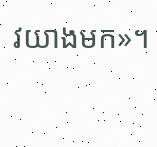វយាងមក»។